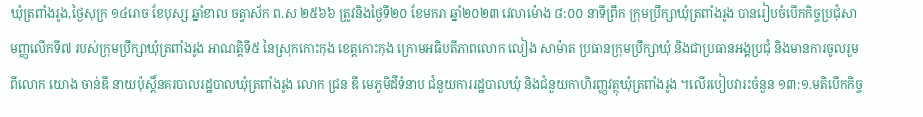ឃុំត្រពាំងរូង,ថ្ងៃសុក្រ ១៤រោច ខែបុស្ស ឆ្នាំខាល ចត្វាស័ក ព.ស ២៥៦៦ ត្រូវនិងថ្ងៃទី២០ ខែមករា ឆ្នាំ២០២៣ វេលាម៉ោង ៨:០០ នាទីព្រឹក ក្រុមប្រឹក្សាឃុំត្រពាំងរូង បានរៀបចំបើកកិច្ចប្រជុំសាមញ្ញលើកទី៧ របស់ក្រុមប្រឹក្សាឃុំត្រពាំងរូង អាណត្តិទី៥ នៃស្រុកកោះកុង ខេត្តកោះកុង ក្រោមអធិបតីភាពលោក លៀង សាម៉ាត ប្រធានក្រុមប្រឹក្សាឃុំ និងជាប្រធានអង្គប្រជុំ និងមានការចូលរួមពីលោក យោង ចាន់ឌី នាយប៉ុស្តិ៍នគរបាលរដ្ឋបាលឃុំត្រពាំងរូង លោក ជ្រន ឌី មេភូមិដីទំនាប ជំនួយការរដ្ឋបាលឃុំ និងជំនួយកាហិរញ្ញវត្ថុឃុំត្រពាំងរូង ។លេីរបៀបវារះចំនួន ១៣:១.មតិបើកកិច្ច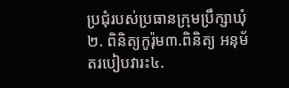ប្រជុំរបស់ប្រធានក្រុមប្រឹក្សាឃុំ២. ពិនិត្យកូរ៉ុម៣.ពិនិត្យ អនុម័តរបៀបវារះ៤.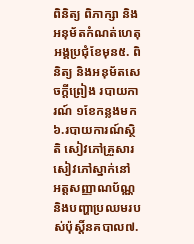ពិនិត្យ ពិភាក្សា និងអនុម័តកំណត់ហេតុអង្គប្រជុំខែមុន៥. ពិនិត្យ និងអនុម័តសេចក្ដីព្រៀង របាយការណ៍ ១ខែកន្លងមក៦.របាយការណ៍ស្ថិតិ សៀវភៅគ្រួសារ សៀវភៅស្នាក់នៅ អត្តសញ្ញាណប័ណ្ណ និងបញ្ហាប្រឈមរបស់ប៉ុស្តិ៍នគបាល៧.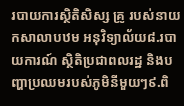របាយការស្ថិតិសិស្ស គ្រូ របស់នាយកសាលាបឋម អនុវិទ្យាល័យ៨.របាយការណ៍ ស្ថិតិប្រជាពលរដ្ឋ និងបញ្ហាប្រឈមរបស់ភូមិនីមួយៗ៩.ពិ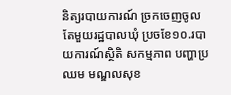និត្យរបាយការណ៍ ច្រកចេញចូលតែមួយរដ្ឋបាលឃុំ ប្រចខែ១០.របាយការណ៍ស្ថិតិ សកម្មភាព បញ្ហាប្រឈម មណ្ឌលសុខ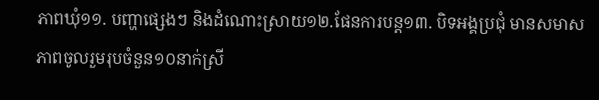ភាពឃុំ១១. បញ្ហាផ្សេងៗ និងដំណោះស្រាយ១២.ផែនការបន្ត១៣. បិទអង្គប្រជុំ មានសមាសភាពចូលរួមរុបចំនួន១០នាក់ស្រី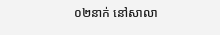០២នាក់ នៅសាលា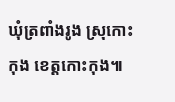ឃុំត្រពាំងរូង ស្រុកោះកុង ខេត្តកោះកុង៕